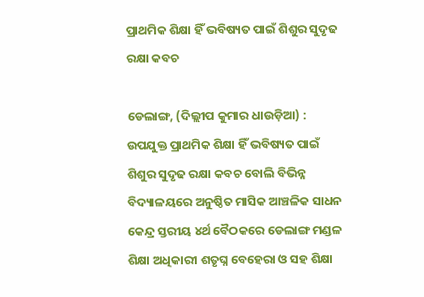ପ୍ରାଥମିକ ଶିକ୍ଷା ହିଁ ଭବିଷ୍ୟତ ପାଇଁ ଶିଶୁର ସୁଦୃଢ ରକ୍ଷା କବଚ

ଡେଲାଙ୍ଗ, (ଦିଲ୍ଲୀପ କୁମାର ଧାଉଡ଼ିଆ) : ଉପଯୁକ୍ତ ପ୍ରାଥମିକ ଶିକ୍ଷା ହିଁ ଭବିଷ୍ୟତ ପାଇଁ ଶିଶୁର ସୁଦୃଢ ରକ୍ଷା କବଚ ବୋଲି ବିଭିନ୍ନ ବିଦ୍ୟାଳୟରେ ଅନୁଷ୍ଠିତ ମାସିକ ଆଞ୍ଚଳିକ ସାଧନ କେନ୍ଦ୍ର ସ୍ତରୀୟ ୪ର୍ଥ ବୈଠକରେ ଡେଲାଙ୍ଗ ମଣ୍ଡଳ ଶିକ୍ଷା ଅଧିକାରୀ ଶତୃଘ୍ନ ବେହେରା ଓ ସହ ଶିକ୍ଷା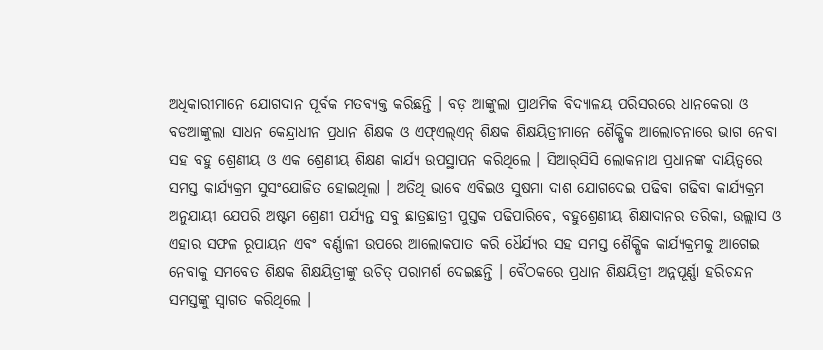ଅଧିକାରୀମାନେ ଯୋଗଦାନ ପୂର୍ବକ ମତବ୍ୟକ୍ତ କରିଛନ୍ତି । ବଡ଼ ଆଙ୍କୁଲା ପ୍ରାଥମିକ ବିଦ୍ୟାଳୟ ପରିସରରେ ଧାନକେରା ଓ ବଡଆଙ୍କୁଲା ସାଧନ କେନ୍ଦ୍ରାଧୀନ ପ୍ରଧାନ ଶିକ୍ଷକ ଓ ଏଫ୍‌ଏଲ୍‌ଏନ୍ ଶିକ୍ଷକ ଶିକ୍ଷୟିତ୍ରୀମାନେ ଶୈକ୍ଷିକ ଆଲୋଚନାରେ ଭାଗ ନେବା ସହ ବହୁ ଶ୍ରେଣୀୟ ଓ ଏକ ଶ୍ରେଣୀୟ ଶିକ୍ଷଣ କାର୍ଯ୍ୟ ଉପସ୍ଥାପନ କରିଥିଲେ । ସିଆର୍‌ସିସି ଲୋକନାଥ ପ୍ରଧାନଙ୍କ ଦାୟିତ୍ଵରେ ସମସ୍ତ କାର୍ଯ୍ୟକ୍ରମ ସୁସଂଯୋଜିତ ହୋଇଥିଲା । ଅତିଥି ଭାବେ ଏବିଇଓ ସୁଷମା ଦାଶ ଯୋଗଦେଇ ପଢିବା ଗଢିବା କାର୍ଯ୍ୟକ୍ରମ ଅନୁଯାୟୀ ଯେପରି ଅଷ୍ଟମ ଶ୍ରେଣୀ ପର୍ଯ୍ୟନ୍ତ ସବୁ ଛାତ୍ରଛାତ୍ରୀ ପୁସ୍ତକ ପଢିପାରିବେ, ବହୁଶ୍ରେଣୀୟ ଶିକ୍ଷାଦାନର ତରିକା, ଉଲ୍ଲାସ ଓ ଏହାର ସଫଳ ରୂପାୟନ ଏବଂ ବର୍ଣ୍ଣାଳୀ ଉପରେ ଆଲୋକପାତ କରି ଧୈର୍ଯ୍ୟର ସହ ସମସ୍ତ ଶୈକ୍ଷିକ କାର୍ଯ୍ୟକ୍ରମକୁ ଆଗେଇ ନେବାକୁ ସମବେତ ଶିକ୍ଷକ ଶିକ୍ଷୟିତ୍ରୀଙ୍କୁ ଉଚିତ୍ ପରାମର୍ଶ ଦେଇଛନ୍ତି । ବୈଠକରେ ପ୍ରଧାନ ଶିକ୍ଷୟିତ୍ରୀ ଅନ୍ନପୂର୍ଣ୍ଣା ହରିଚନ୍ଦନ ସମସ୍ତଙ୍କୁ ସ୍ଵାଗତ କରିଥିଲେ ।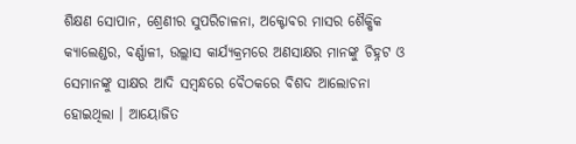ଶିକ୍ଷଣ ସୋପାନ, ଶ୍ରେଣୀର ସୁପରିଚାଳନା, ଅକ୍ଟୋବର ମାସର ଶୈକ୍ଷିକ କ୍ୟାଲେଣ୍ଡର, ବର୍ଣ୍ଣାଳୀ, ଉଲ୍ଲାସ କାର୍ଯ୍ୟକ୍ରମରେ ଅଣସାକ୍ଷର ମାନଙ୍କୁ ଚିହ୍ନଟ ଓ ସେମାନଙ୍କୁ ସାକ୍ଷର ଆଦି ସମ୍ବନ୍ଧରେ ବୈଠକରେ ବିଶଦ ଆଲୋଚନା ହୋଇଥିଲା । ଆୟୋଜିତ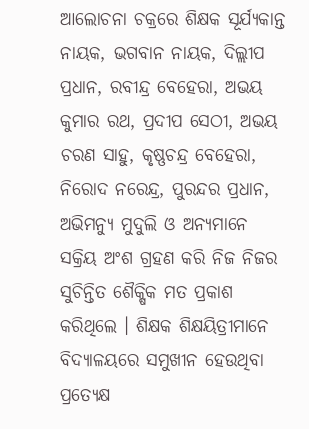ଆଲୋଚନା ଚକ୍ରରେ ଶିକ୍ଷକ ସୂର୍ଯ୍ୟକାନ୍ତ ନାୟକ, ଭଗବାନ ନାୟକ, ଦିଲ୍ଲୀପ ପ୍ରଧାନ, ରବୀନ୍ଦ୍ର ବେହେରା, ଅଭୟ କୁମାର ରଥ, ପ୍ରଦୀପ ସେଠୀ, ଅଭୟ ଚରଣ ସାହୁ, କୃଷ୍ଣଚନ୍ଦ୍ର ବେହେରା, ନିରୋଦ ନରେନ୍ଦ୍ର, ପୁରନ୍ଦର ପ୍ରଧାନ, ଅଭିମନ୍ୟୁ ମୁଦୁଲି ଓ ଅନ୍ୟମାନେ ସକ୍ରିୟ ଅଂଶ ଗ୍ରହଣ କରି ନିଜ ନିଜର ସୁଚିନ୍ତିତ ଶୈକ୍ଷିକ ମତ ପ୍ରକାଶ କରିଥିଲେ । ଶିକ୍ଷକ ଶିକ୍ଷୟିତ୍ରୀମାନେ ବିଦ୍ୟାଳୟରେ ସମୁଖୀନ ହେଉଥିବା ପ୍ରତ୍ୟେକ୍ଷ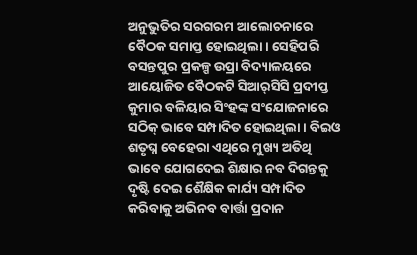ଅନୁଭୁତିର ସରଗରମ ଆଲୋଚନାରେ ବୈଠକ ସମାପ୍ତ ହୋଇଥିଲା । ସେହିପରି ବସନ୍ତପୁର ପ୍ରକଳ୍ପ ଉପ୍ରା ବିଦ୍ୟାଳୟରେ ଆୟୋଜିତ ବୈଠକଟି ସିଆର୍‌ସିସି ପ୍ରଦୀପ୍ତ କୁମାର ବଳିୟାର ସିଂହଙ୍କ ସଂଯୋଜନାରେ ସଠିକ୍ ଭାବେ ସମ୍ପାଦିତ ହୋଇଥିଲା । ବିଇଓ ଶତୃଘ୍ନ ବେହେରା ଏଥିରେ ମୁଖ୍ୟ ଅତିଥି ଭାବେ ଯୋଗଦେଇ ଶିକ୍ଷାର ନବ ଦିଗନ୍ତକୁ ଦୃଷ୍ଟି ଦେଇ ଶୈକ୍ଷିକ କାର୍ଯ୍ୟ ସମ୍ପାଦିତ କରିବାକୁ ଅଭିନବ ବାର୍ତ୍ତା ପ୍ରଦାନ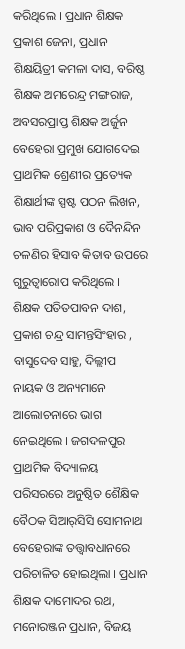କରିଥିଲେ । ପ୍ରଧାନ ଶିକ୍ଷକ ପ୍ରକାଶ ଜେନା, ପ୍ରଧାନ ଶିକ୍ଷୟିତ୍ରୀ କମଳା ଦାସ, ବରିଷ୍ଠ ଶିକ୍ଷକ ଅମରେନ୍ଦ୍ର ମଙ୍ଗରାଜ, ଅବସରପ୍ରାପ୍ତ ଶିକ୍ଷକ ଅର୍ଜୁନ ବେହେରା ପ୍ରମୁଖ ଯୋଗଦେଇ ପ୍ରାଥମିକ ଶ୍ରେଣୀର ପ୍ରତ୍ୟେକ ଶିକ୍ଷାର୍ଥୀଙ୍କ ସ୍ପଷ୍ଟ ପଠନ ଲିଖନ, ଭାବ ପରିପ୍ରକାଶ ଓ ଦୈନନ୍ଦିନ ଚଳଣିର ହିସାବ କିତାବ ଉପରେ ଗୁରୁତ୍ୱାରୋପ କରିଥିଲେ । ଶିକ୍ଷକ ପତିତପାବନ ଦାଶ, ପ୍ରକାଶ ଚନ୍ଦ୍ର ସାମନ୍ତସିଂହାର , ବାସୁଦେବ ସାହୁ, ଦିଲ୍ଲୀପ ନାୟକ ଓ ଅନ୍ୟମାନେ ଆଲୋଚନାରେ ଭାଗ ନେଇଥିଲେ । ଜଗଦଳପୁର ପ୍ରାଥମିକ ବିଦ୍ୟାଳୟ ପରିସରରେ ଅନୁଷ୍ଠିତ ଶୈକ୍ଷିକ ବୈଠକ ସିଆର୍‌ସିସି ସୋମନାଥ ବେହେରାଙ୍କ ତତ୍ତ୍ଵାବଧାନରେ ପରିଚାଳିତ ହୋଇଥିଲା । ପ୍ରଧାନ ଶିକ୍ଷକ ଦାମୋଦର ରଥ, ମନୋରଞ୍ଜନ ପ୍ରଧାନ, ବିଜୟ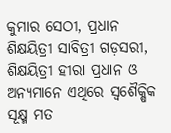କୁମାର ସେଠୀ, ପ୍ରଧାନ ଶିକ୍ଷୟିତ୍ରୀ ସାବିତ୍ରୀ ଗଡ଼ସରୀ, ଶିକ୍ଷୟିତ୍ରୀ ହୀରା ପ୍ରଧାନ ଓ ଅନ୍ୟମାନେ ଏଥିରେ ସ୍ୱଶୈକ୍ଷିକ ସୂକ୍ଷ୍ମ ମତ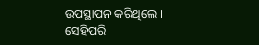ଉପସ୍ଥାପନ କରିଥିଲେ । ସେହିପରି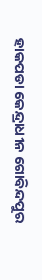ହାକପଡା କେନ୍ଦ୍ରାଧୀନ ଗୋବିନ୍ଦପୁର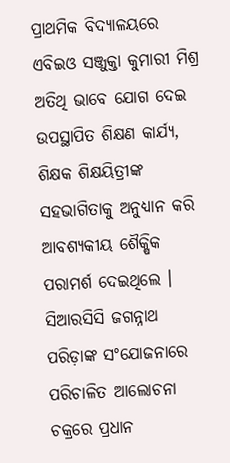ପ୍ରାଥମିକ ବିଦ୍ୟାଳୟରେ ଏବିଇଓ ସଞ୍ଜୁକ୍ତା କୁମାରୀ ମିଶ୍ର ଅତିଥି ଭାବେ ଯୋଗ ଦେଇ ଉପସ୍ଥାପିତ ଶିକ୍ଷଣ କାର୍ଯ୍ୟ, ଶିକ୍ଷକ ଶିକ୍ଷୟିତ୍ରୀଙ୍କ ସହଭାଗିତାକୁ ଅନୁଧ୍ୟାନ କରି ଆବଶ୍ୟକୀୟ ଶୈକ୍ଷିକ ପରାମର୍ଶ ଦେଇଥିଲେ । ସିଆରସିସି ଜଗନ୍ନାଥ ପରିଡ଼ାଙ୍କ ସଂଯୋଜନାରେ ପରିଚାଳିତ ଆଲୋଚନା ଚକ୍ରରେ ପ୍ରଧାନ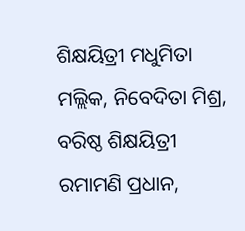ଶିକ୍ଷୟିତ୍ରୀ ମଧୁମିତା ମଲ୍ଲିକ, ନିବେଦିତା ମିଶ୍ର, ବରିଷ୍ଠ ଶିକ୍ଷୟିତ୍ରୀ ରମାମଣି ପ୍ରଧାନ,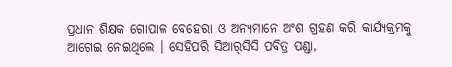ପ୍ରଧାନ ଶିକ୍ଷକ ଗୋପାଳ ବେହେରା ଓ ଅନ୍ୟମାନେ ଅଂଶ ଗ୍ରହଣ କରି କାର୍ଯ୍ୟକ୍ରମକୁ ଆଗେଇ ନେଇଥିଲେ । ସେହିପରି ସିଆର୍‌ସିସି ପବିତ୍ର ପଣ୍ଡା,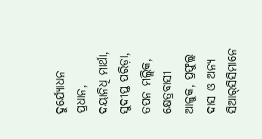ଦୁର୍ଯ୍ୟୋଧନ ପ୍ରଧାନ, ଦୟାନିଧି ମାର୍ଥା, ସୁଦୀପ୍ତ ପରିଡ଼ା, ତପନ ମଲ୍ଲିକ, କ୍ଷେତ୍ରବାସୀ ଆଳୁକ, ପ୍ରଫୁଲ୍ଲ ଦାସ ଓ ଅନ୍ୟ ସିଆର୍‌ସିସିମାନେ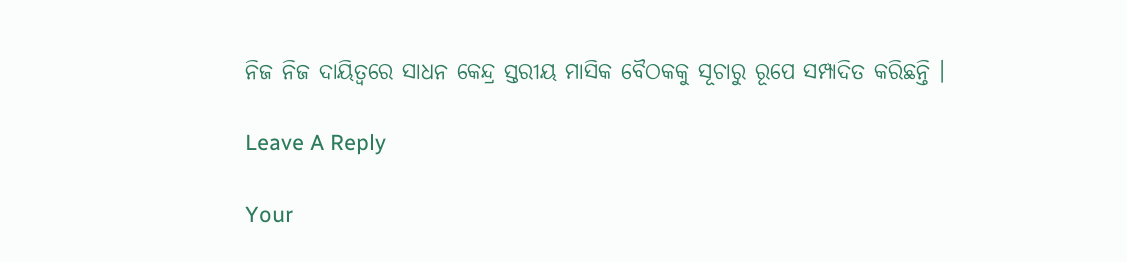ନିଜ ନିଜ ଦାୟିତ୍ୱରେ ସାଧନ କେନ୍ଦ୍ର ସ୍ତରୀୟ ମାସିକ ବୈଠକକୁ ସୂଚାରୁ ରୂପେ ସମ୍ପାଦିତ କରିଛନ୍ତି ।

Leave A Reply

Your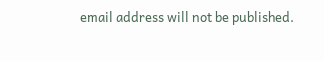email address will not be published.